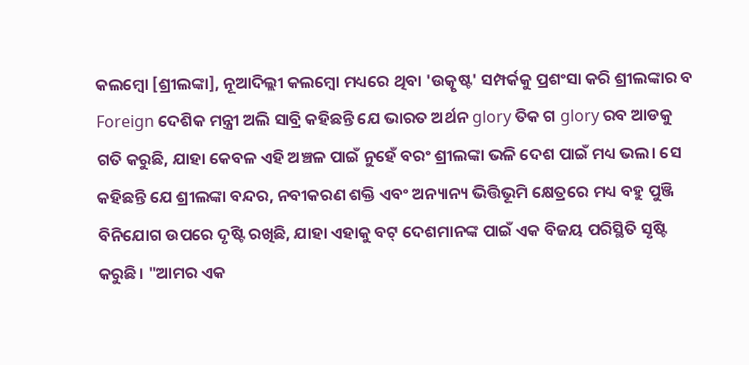କଲମ୍ବୋ [ଶ୍ରୀଲଙ୍କା], ନୂଆଦିଲ୍ଲୀ କଲମ୍ବୋ ମଧ୍ୟରେ ଥିବା 'ଉତ୍କୃଷ୍ଟ' ସମ୍ପର୍କକୁ ପ୍ରଶଂସା କରି ଶ୍ରୀଲଙ୍କାର ବ Foreign ଦେଶିକ ମନ୍ତ୍ରୀ ଅଲି ସାବ୍ରି କହିଛନ୍ତି ଯେ ଭାରତ ଅର୍ଥନ glory ତିକ ଗ glory ରବ ଆଡକୁ ଗତି କରୁଛି, ଯାହା କେବଳ ଏହି ଅଞ୍ଚଳ ପାଇଁ ନୁହେଁ ବରଂ ଶ୍ରୀଲଙ୍କା ଭଳି ଦେଶ ପାଇଁ ମଧ୍ୟ ଭଲ। ସେ କହିଛନ୍ତି ଯେ ଶ୍ରୀଲଙ୍କା ବନ୍ଦର, ନବୀକରଣ ଶକ୍ତି ଏବଂ ଅନ୍ୟାନ୍ୟ ଭିତ୍ତିଭୂମି କ୍ଷେତ୍ରରେ ମଧ୍ୟ ବହୁ ପୁଞ୍ଜି ବିନିଯୋଗ ଉପରେ ଦୃଷ୍ଟି ରଖିଛି, ଯାହା ଏହାକୁ ବଟ୍ ଦେଶମାନଙ୍କ ପାଇଁ ଏକ ବିଜୟ ପରିସ୍ଥିତି ସୃଷ୍ଟି କରୁଛି। "ଆମର ଏକ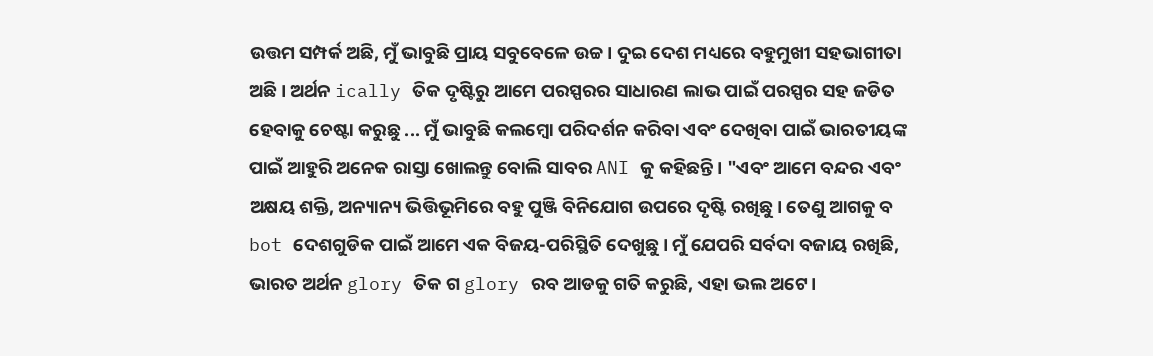ଉତ୍ତମ ସମ୍ପର୍କ ଅଛି, ମୁଁ ଭାବୁଛି ପ୍ରାୟ ସବୁବେଳେ ଉଚ୍ଚ। ଦୁଇ ଦେଶ ମଧ୍ୟରେ ବହୁମୁଖୀ ସହଭାଗୀତା ଅଛି। ଅର୍ଥନ ically ତିକ ଦୃଷ୍ଟିରୁ ଆମେ ପରସ୍ପରର ସାଧାରଣ ଲାଭ ପାଇଁ ପରସ୍ପର ସହ ଜଡିତ ହେବାକୁ ଚେଷ୍ଟା କରୁଛୁ ... ମୁଁ ଭାବୁଛି କଲମ୍ବୋ ପରିଦର୍ଶନ କରିବା ଏବଂ ଦେଖିବା ପାଇଁ ଭାରତୀୟଙ୍କ ପାଇଁ ଆହୁରି ଅନେକ ରାସ୍ତା ଖୋଲନ୍ତୁ ବୋଲି ସାବର ANI କୁ କହିଛନ୍ତି। "ଏବଂ ଆମେ ବନ୍ଦର ଏବଂ ଅକ୍ଷୟ ଶକ୍ତି, ଅନ୍ୟାନ୍ୟ ଭିତ୍ତିଭୂମିରେ ବହୁ ପୁଞ୍ଜି ବିନିଯୋଗ ଉପରେ ଦୃଷ୍ଟି ରଖିଛୁ। ତେଣୁ ଆଗକୁ ବ bot ଦେଶଗୁଡିକ ପାଇଁ ଆମେ ଏକ ବିଜୟ-ପରିସ୍ଥିତି ଦେଖୁଛୁ। ମୁଁ ଯେପରି ସର୍ବଦା ବଜାୟ ରଖିଛି, ଭାରତ ଅର୍ଥନ glory ତିକ ଗ glory ରବ ଆଡକୁ ଗତି କରୁଛି, ଏହା ଭଲ ଅଟେ।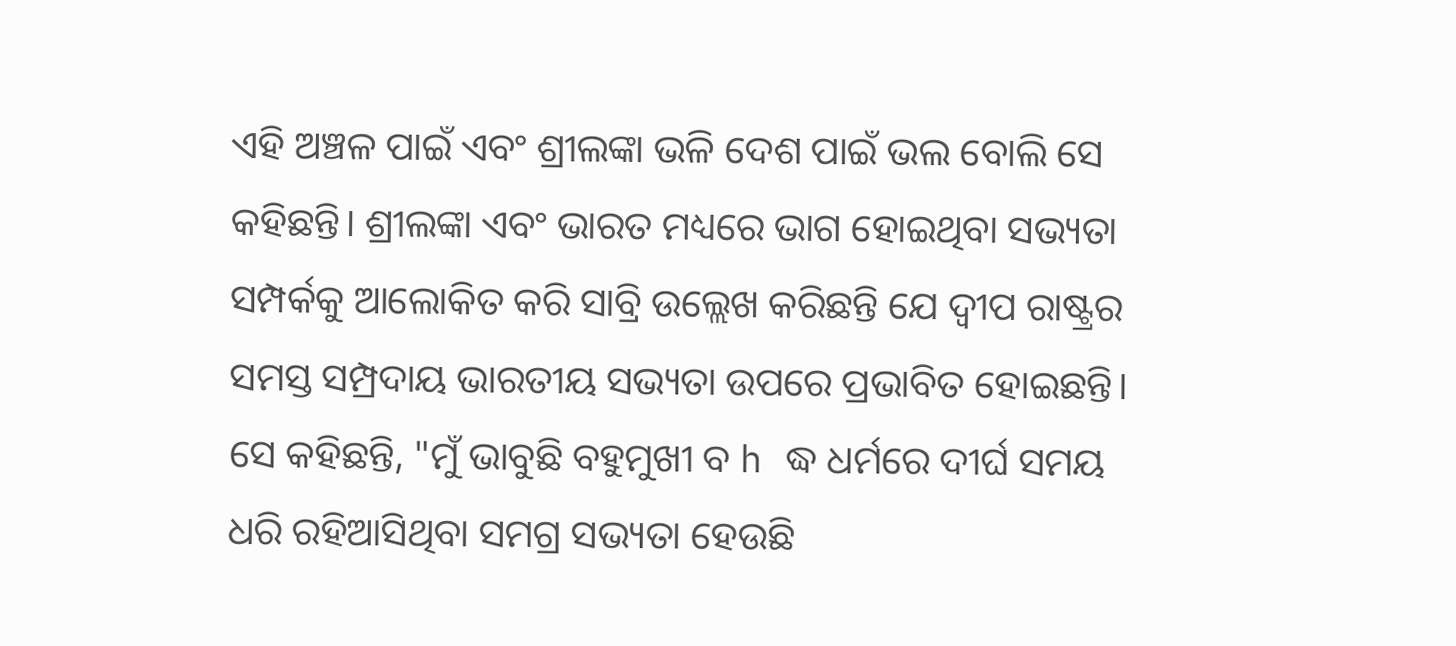ଏହି ଅଞ୍ଚଳ ପାଇଁ ଏବଂ ଶ୍ରୀଲଙ୍କା ଭଳି ଦେଶ ପାଇଁ ଭଲ ବୋଲି ସେ କହିଛନ୍ତି। ଶ୍ରୀଲଙ୍କା ଏବଂ ଭାରତ ମଧ୍ୟରେ ଭାଗ ହୋଇଥିବା ସଭ୍ୟତା ସମ୍ପର୍କକୁ ଆଲୋକିତ କରି ସାବ୍ରି ଉଲ୍ଲେଖ କରିଛନ୍ତି ଯେ ଦ୍ୱୀପ ରାଷ୍ଟ୍ରର ସମସ୍ତ ସମ୍ପ୍ରଦାୟ ଭାରତୀୟ ସଭ୍ୟତା ଉପରେ ପ୍ରଭାବିତ ହୋଇଛନ୍ତି। ସେ କହିଛନ୍ତି, "ମୁଁ ଭାବୁଛି ବହୁମୁଖୀ ବ h ଦ୍ଧ ଧର୍ମରେ ଦୀର୍ଘ ସମୟ ଧରି ରହିଆସିଥିବା ସମଗ୍ର ସଭ୍ୟତା ହେଉଛି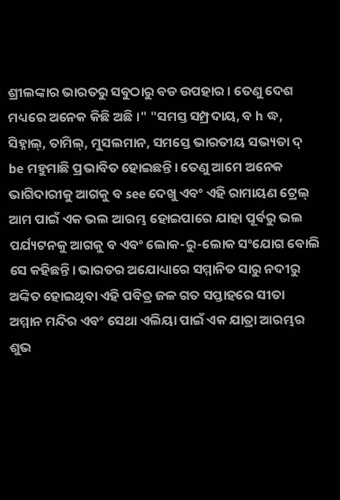ଶ୍ରୀଲଙ୍କାର ଭାରତରୁ ସବୁଠାରୁ ବଡ ଉପହାର। ତେଣୁ ଦେଶ ମଧ୍ୟରେ ଅନେକ କିଛି ଅଛି।" "ସମସ୍ତ ସମ୍ପ୍ରଦାୟ, ବ h ଦ୍ଧ, ସିହ୍ନାଲ୍, ତାମିଲ୍, ମୁସଲମାନ, ସମସ୍ତେ ଭାରତୀୟ ସଭ୍ୟତା ଦ୍ be ମହୁମାଛି ପ୍ରଭାବିତ ହୋଇଛନ୍ତି। ତେଣୁ ଆମେ ଅନେକ ଭାଗିଦାରୀକୁ ଆଗକୁ ବ see ଦେଖୁ ଏବଂ ଏହି ରାମାୟଣ ଟ୍ରେଲ୍ ଆମ ପାଇଁ ଏକ ଭଲ ଆରମ୍ଭ ହୋଇପାରେ ଯାହା ପୂର୍ବରୁ ଭଲ ପର୍ଯ୍ୟଟନକୁ ଆଗକୁ ବ ଏବଂ ଲୋକ-ରୁ-ଲୋକ ସଂଯୋଗ ବୋଲି ସେ କହିଛନ୍ତି। ଭାରତର ଅଯୋଧ୍ୟାରେ ସମ୍ମାନିତ ସାରୁ ନଦୀରୁ ଅଙ୍କିତ ହୋଇଥିବା ଏହି ପବିତ୍ର ଜଳ ଗତ ସପ୍ତାହରେ ସୀତା ଅମ୍ମାନ ମନ୍ଦିର ଏବଂ ସେଥା ଏଲିୟା ପାଇଁ ଏକ ଯାତ୍ରା ଆରମ୍ଭର ଶୁଭ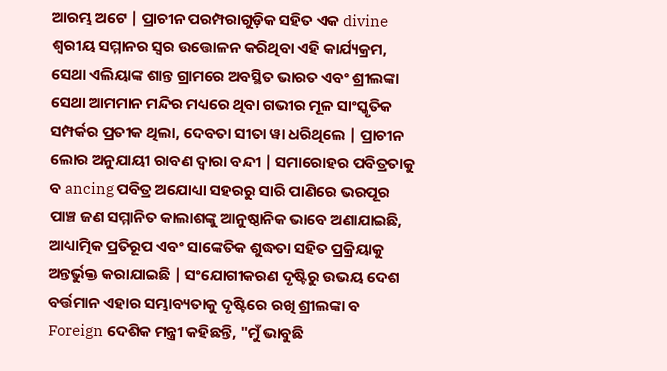ଆରମ୍ଭ ଅଟେ | ପ୍ରାଚୀନ ପରମ୍ପରାଗୁଡ଼ିକ ସହିତ ଏକ divine ଶ୍ୱରୀୟ ସମ୍ମାନର ସ୍ୱର ଉତ୍ତୋଳନ କରିଥିବା ଏହି କାର୍ଯ୍ୟକ୍ରମ, ସେଥା ଏଲିୟାଙ୍କ ଶାନ୍ତ ଗ୍ରାମରେ ଅବସ୍ଥିତ ଭାରତ ଏବଂ ଶ୍ରୀଲଙ୍କା ସେଥା ଆମମାନ ମନ୍ଦିର ମଧ୍ୟରେ ଥିବା ଗଭୀର ମୂଳ ସାଂସ୍କୃତିକ ସମ୍ପର୍କର ପ୍ରତୀକ ଥିଲା, ଦେବତା ସୀତା ୱା ଧରିଥିଲେ | ପ୍ରାଚୀନ ଲୋର ଅନୁଯାୟୀ ରାବଣ ଦ୍ୱାରା ବନ୍ଦୀ | ସମାରୋହର ପବିତ୍ରତାକୁ ବ ancing ପବିତ୍ର ଅଯୋଧ୍ୟା ସହରରୁ ସାରି ପାଣିରେ ଭରପୂର ପାଞ୍ଚ ଜଣ ସମ୍ମାନିତ କାଲାଶଙ୍କୁ ଆନୁଷ୍ଠାନିକ ଭାବେ ଅଣାଯାଇଛି, ଆଧ୍ୟାତ୍ମିକ ପ୍ରତିରୂପ ଏବଂ ସାଙ୍କେତିକ ଶୁଦ୍ଧତା ସହିତ ପ୍ରକ୍ରିୟାକୁ ଅନ୍ତର୍ଭୁକ୍ତ କରାଯାଇଛି | ସଂଯୋଗୀକରଣ ଦୃଷ୍ଟିରୁ ଉଭୟ ଦେଶ ବର୍ତ୍ତମାନ ଏହାର ସମ୍ଭାବ୍ୟତାକୁ ଦୃଷ୍ଟିରେ ରଖି ଶ୍ରୀଲଙ୍କା ବ Foreign ଦେଶିକ ମନ୍ତ୍ରୀ କହିଛନ୍ତି, "ମୁଁ ଭାବୁଛି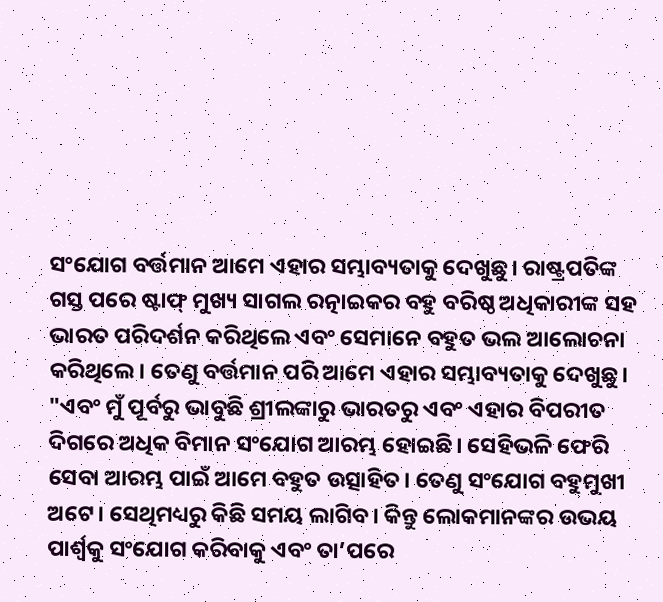ସଂଯୋଗ ବର୍ତ୍ତମାନ ଆମେ ଏହାର ସମ୍ଭାବ୍ୟତାକୁ ଦେଖୁଛୁ। ରାଷ୍ଟ୍ରପତିଙ୍କ ଗସ୍ତ ପରେ ଷ୍ଟାଫ୍ ମୁଖ୍ୟ ସାଗଲ ରତ୍ନାଇକର ବହୁ ବରିଷ୍ଠ ଅଧିକାରୀଙ୍କ ସହ ଭାରତ ପରିଦର୍ଶନ କରିଥିଲେ ଏବଂ ସେମାନେ ବହୁତ ଭଲ ଆଲୋଚନା କରିଥିଲେ। ତେଣୁ ବର୍ତ୍ତମାନ ପରି ଆମେ ଏହାର ସମ୍ଭାବ୍ୟତାକୁ ଦେଖୁଛୁ। "ଏବଂ ମୁଁ ପୂର୍ବରୁ ଭାବୁଛି ଶ୍ରୀଲଙ୍କାରୁ ଭାରତରୁ ଏବଂ ଏହାର ବିପରୀତ ଦିଗରେ ଅଧିକ ବିମାନ ସଂଯୋଗ ଆରମ୍ଭ ହୋଇଛି। ସେହିଭଳି ଫେରି ସେବା ଆରମ୍ଭ ପାଇଁ ଆମେ ବହୁତ ଉତ୍ସାହିତ। ତେଣୁ ସଂଯୋଗ ବହୁମୁଖୀ ଅଟେ। ସେଥିମଧ୍ୟରୁ କିଛି ସମୟ ଲାଗିବ। କିନ୍ତୁ ଲୋକମାନଙ୍କର ଉଭୟ ପାର୍ଶ୍ୱକୁ ସଂଯୋଗ କରିବାକୁ ଏବଂ ତା’ପରେ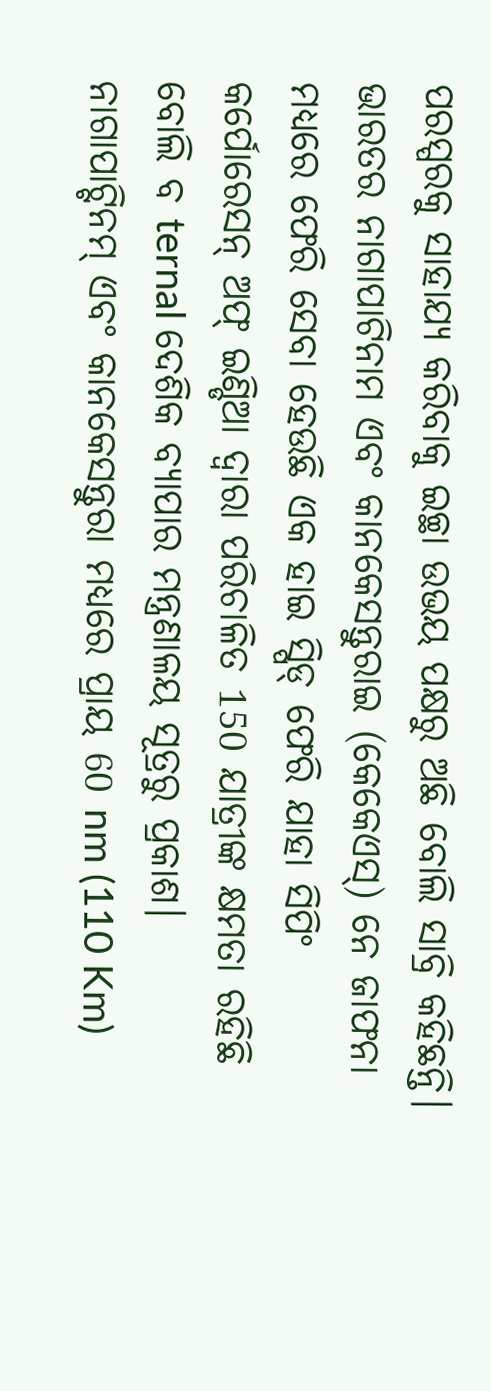ପରସ୍ପରକୁ ସାହାଯ୍ୟ କରିବାକୁ ଇଚ୍ଛା ଉଭୟ ପକ୍ଷରୁ ଅଛି ବୋଲି ସାବ୍ରି କହିଛନ୍ତି। ଭାରତର ନାଗାପାଟିନାମ ଏବଂ କାନକେସନ୍ତୁରାଇ (କେକେଏସ୍) ନେ ଜାଫନା ମଧ୍ୟରେ ଫେରି ସେବା ହେଉଛି ଏକ ହାଇ ସ୍ପିଡ୍ ଫେରି ଯାହା ସିପିଂ କର୍ପୋରେସନ୍ ଅଫ୍ ଇଣ୍ଡିଆ ଦ୍ୱାରା ପରିଚାଳିତ 150 ଯାତ୍ରୀଙ୍କ କ୍ଷମତା ରହିଛି ବୋଲି ବ ternal ଦେଶିକ ବ୍ୟାପାର ମନ୍ତ୍ରଣାଳୟ ସୂତ୍ରରୁ ପ୍ରକାଶ। ନାଗାପାଟ୍ଟିନମ୍ ଏବଂ କାନକେସନ୍ତୁରା ମଧ୍ୟରେ ପ୍ରାୟ 60 nm (110 Km)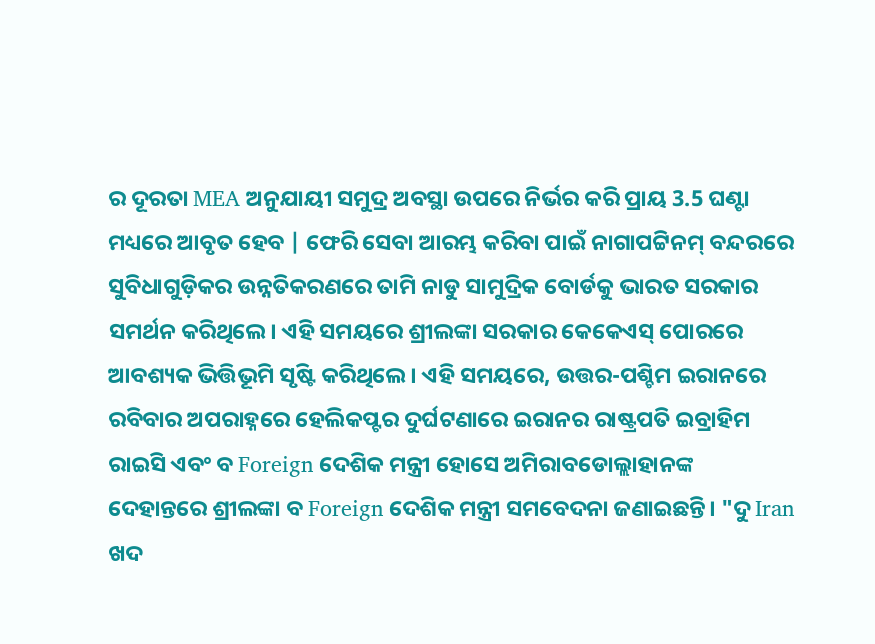ର ଦୂରତା MEA ଅନୁଯାୟୀ ସମୁଦ୍ର ଅବସ୍ଥା ଉପରେ ନିର୍ଭର କରି ପ୍ରାୟ 3.5 ଘଣ୍ଟା ମଧ୍ୟରେ ଆବୃତ ହେବ | ଫେରି ସେବା ଆରମ୍ଭ କରିବା ପାଇଁ ନାଗାପଟ୍ଟିନମ୍ ବନ୍ଦରରେ ସୁବିଧାଗୁଡ଼ିକର ଉନ୍ନତିକରଣରେ ତାମି ନାଡୁ ସାମୁଦ୍ରିକ ବୋର୍ଡକୁ ଭାରତ ସରକାର ସମର୍ଥନ କରିଥିଲେ। ଏହି ସମୟରେ ଶ୍ରୀଲଙ୍କା ସରକାର କେକେଏସ୍ ପୋରରେ ଆବଶ୍ୟକ ଭିତ୍ତିଭୂମି ସୃଷ୍ଟି କରିଥିଲେ। ଏହି ସମୟରେ, ଉତ୍ତର-ପଶ୍ଚିମ ଇରାନରେ ରବିବାର ଅପରାହ୍ନରେ ହେଲିକପ୍ଟର ଦୁର୍ଘଟଣାରେ ଇରାନର ରାଷ୍ଟ୍ରପତି ଇବ୍ରାହିମ ରାଇସି ଏବଂ ବ Foreign ଦେଶିକ ମନ୍ତ୍ରୀ ହୋସେ ଅମିରାବଡୋଲ୍ଲାହାନଙ୍କ ଦେହାନ୍ତରେ ଶ୍ରୀଲଙ୍କା ବ Foreign ଦେଶିକ ମନ୍ତ୍ରୀ ସମବେଦନା ଜଣାଇଛନ୍ତି। "ଦୁ Iran ଖଦ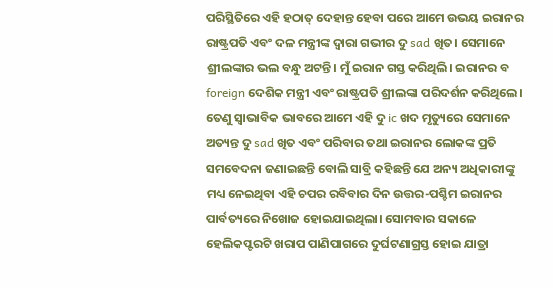ପରିସ୍ଥିତିରେ ଏହି ହଠାତ୍ ଦେହାନ୍ତ ହେବା ପରେ ଆମେ ଉଭୟ ଇରାନର ରାଷ୍ଟ୍ରପତି ଏବଂ ଦଳ ମନ୍ତ୍ରୀଙ୍କ ଦ୍ୱାରା ଗଭୀର ଦୁ sad ଖିତ। ସେମାନେ ଶ୍ରୀଲଙ୍କାର ଭଲ ବନ୍ଧୁ ଅଟନ୍ତି। ମୁଁ ଇରାନ ଗସ୍ତ କରିଥିଲି। ଇରାନର ବ foreign ଦେଶିକ ମନ୍ତ୍ରୀ ଏବଂ ରାଷ୍ଟ୍ରପତି ଶ୍ରୀଲଙ୍କା ପରିଦର୍ଶନ କରିଥିଲେ। ତେଣୁ ସ୍ୱାଭାବିକ ଭାବରେ ଆମେ ଏହି ଦୁ ic ଖଦ ମୃତ୍ୟୁରେ ସେମାନେ ଅତ୍ୟନ୍ତ ଦୁ sad ଖିତ ଏବଂ ପରିବାର ତଥା ଇରାନର ଲୋକଙ୍କ ପ୍ରତି ସମବେଦନା ଜଣାଇଛନ୍ତି ବୋଲି ସାବ୍ରି କହିଛନ୍ତି ଯେ ଅନ୍ୟ ଅଧିକାରୀଙ୍କୁ ମଧ୍ୟ ନେଇଥିବା ଏହି ଚପର ରବିବାର ଦିନ ଉତ୍ତର-ପଶ୍ଚିମ ଇରାନର ପାର୍ବତ୍ୟରେ ନିଖୋଜ ହୋଇଯାଇଥିଲା। ସୋମବାର ସକାଳେ ହେଲିକପ୍ଟରଟି ଖରାପ ପାଣିପାଗରେ ଦୁର୍ଘଟଣାଗ୍ରସ୍ତ ହୋଇ ଯାତ୍ରା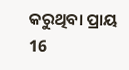କରୁଥିବା ପ୍ରାୟ 16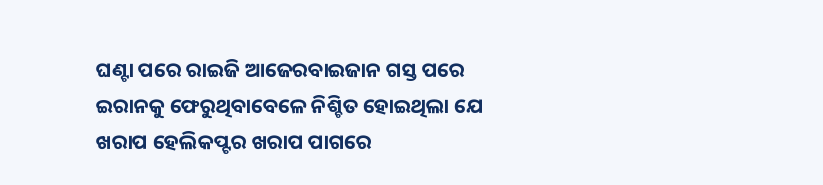ଘଣ୍ଟା ପରେ ରାଇଜି ଆଜେରବାଇଜାନ ଗସ୍ତ ପରେ ଇରାନକୁ ଫେରୁଥିବାବେଳେ ନିଶ୍ଚିତ ହୋଇଥିଲା ଯେ ଖରାପ ହେଲିକପ୍ଟର ଖରାପ ପାଗରେ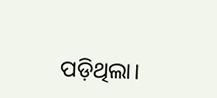ପଡ଼ିଥିଲା।